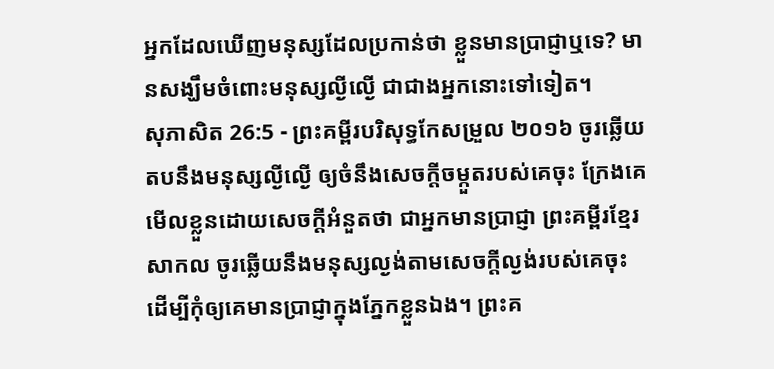អ្នកដែលឃើញមនុស្សដែលប្រកាន់ថា ខ្លួនមានប្រាជ្ញាឬទេ? មានសង្ឃឹមចំពោះមនុស្សល្ងីល្ងើ ជាជាងអ្នកនោះទៅទៀត។
សុភាសិត 26:5 - ព្រះគម្ពីរបរិសុទ្ធកែសម្រួល ២០១៦ ចូរឆ្លើយតបនឹងមនុស្សល្ងីល្ងើ ឲ្យចំនឹងសេចក្ដីចម្កួតរបស់គេចុះ ក្រែងគេមើលខ្លួនដោយសេចក្ដីអំនួតថា ជាអ្នកមានប្រាជ្ញា ព្រះគម្ពីរខ្មែរសាកល ចូរឆ្លើយនឹងមនុស្សល្ងង់តាមសេចក្ដីល្ងង់របស់គេចុះ ដើម្បីកុំឲ្យគេមានប្រាជ្ញាក្នុងភ្នែកខ្លួនឯង។ ព្រះគ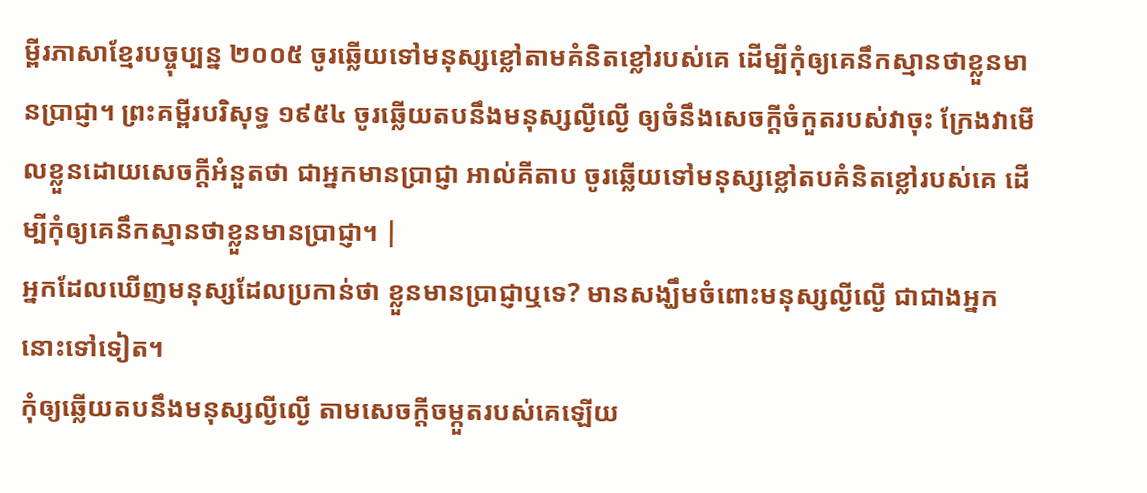ម្ពីរភាសាខ្មែរបច្ចុប្បន្ន ២០០៥ ចូរឆ្លើយទៅមនុស្សខ្លៅតាមគំនិតខ្លៅរបស់គេ ដើម្បីកុំឲ្យគេនឹកស្មានថាខ្លួនមានប្រាជ្ញា។ ព្រះគម្ពីរបរិសុទ្ធ ១៩៥៤ ចូរឆ្លើយតបនឹងមនុស្សល្ងីល្ងើ ឲ្យចំនឹងសេចក្ដីចំកួតរបស់វាចុះ ក្រែងវាមើលខ្លួនដោយសេចក្ដីអំនួតថា ជាអ្នកមានប្រាជ្ញា អាល់គីតាប ចូរឆ្លើយទៅមនុស្សខ្លៅតបគំនិតខ្លៅរបស់គេ ដើម្បីកុំឲ្យគេនឹកស្មានថាខ្លួនមានប្រាជ្ញា។ |
អ្នកដែលឃើញមនុស្សដែលប្រកាន់ថា ខ្លួនមានប្រាជ្ញាឬទេ? មានសង្ឃឹមចំពោះមនុស្សល្ងីល្ងើ ជាជាងអ្នកនោះទៅទៀត។
កុំឲ្យឆ្លើយតបនឹងមនុស្សល្ងីល្ងើ តាមសេចក្ដីចម្កួតរបស់គេឡើយ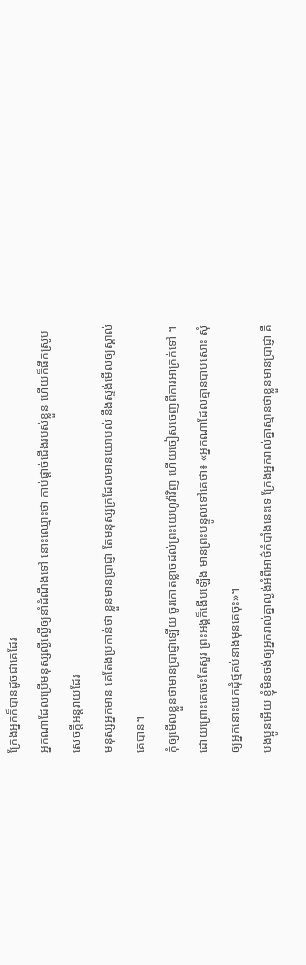ក្រែងអ្នកក៏បានដូចជាគេដែរ
អ្នកណាដែលប្រើមនុស្សល្ងីល្ងើឲ្យនាំដំណឹងទៅ នោះឈ្មោះថា កាប់ផ្តាច់ជើងរបស់ខ្លួន ហើយក៏ផឹកស្រូបសេចក្ដីអន្តរាយដែរ
មនុស្សអ្នកមាន គេតែងប្រកាន់ថា ខ្លួនមានប្រាជ្ញា តែមនុស្សក្រដែលមានយោបល់ នឹងស្ទង់មើលឲ្យស្គាល់គេបាន។
កុំឲ្យមើលខ្លួនថាមានប្រាជ្ញាឡើយ ចូរកោតខ្លាចដល់ព្រះយេហូវ៉ាវិញ ហើយចៀសចេញពីការអាក្រក់ទៅ ។
ដោយព្រោះគេចេះតែសួរ ព្រះអង្គក៏ងើបឡើង មានព្រះបន្ទូលទៅគេថា៖ «អ្នកណាដែលគ្មានបាបសោះ សុំឲ្យអ្នកនោះយកដុំថ្មគប់នាងមុនគេចុះ»។
បងប្អូនអើយ ខ្ញុំមិនចង់ឲ្យអ្នករាល់គ្នាល្ងង់អំពីអាថ៌កំបាំងនេះទេ ក្រែងអ្នករាល់គ្នាស្មានថាខ្លួនមានប្រាជ្ញា គឺ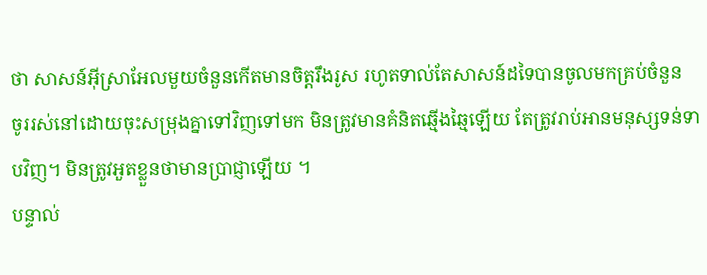ថា សាសន៍អ៊ីស្រាអែលមួយចំនួនកើតមានចិត្តរឹងរូស រហូតទាល់តែសាសន៍ដទៃបានចូលមកគ្រប់ចំនួន
ចូររស់នៅដោយចុះសម្រុងគ្នាទៅវិញទៅមក មិនត្រូវមានគំនិតឆ្មើងឆ្មៃឡើយ តែត្រូវរាប់អានមនុស្សទន់ទាបវិញ។ មិនត្រូវអួតខ្លួនថាមានប្រាជ្ញាឡើយ ។
បន្ទាល់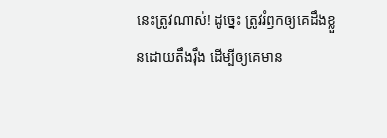នេះត្រូវណាស់! ដូច្នេះ ត្រូវរំឭកឲ្យគេដឹងខ្លួនដោយតឹងរ៉ឹង ដើម្បីឲ្យគេមាន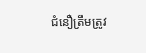ជំនឿត្រឹមត្រូវ